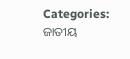Categories: ଜାତୀୟ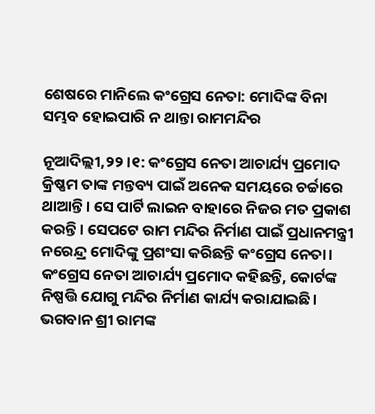ଶେଷରେ ମାନିଲେ କଂଗ୍ରେସ ନେତା: ମୋଦିଙ୍କ ବିନା ସମ୍ଭବ ହୋଇପାରି ନ ଥାନ୍ତା ରାମମନ୍ଦିର

ନୂଆଦିଲ୍ଲୀ,୨୨।୧: କଂଗ୍ରେସ ନେତା ଆଚାର୍ଯ୍ୟ ପ୍ରମୋଦ କ୍ରିଷ୍ଣମ ତାଙ୍କ ମନ୍ତବ୍ୟ ପାଇଁ ଅନେକ ସମୟରେ ଚର୍ଚ୍ଚାରେ ଥାଆନ୍ତି। ସେ ପାର୍ଟି ଲାଇନ ବାହାରେ ନିଜର ମତ ପ୍ରକାଶ କରନ୍ତି। ସେପଟେ ରାମ ମନ୍ଦିର ନିର୍ମାଣ ପାଇଁ ପ୍ରଧାନମନ୍ତ୍ରୀ ନରେନ୍ଦ୍ର ମୋଦିଙ୍କୁ ପ୍ରଶଂସା କରିଛନ୍ତି କଂଗ୍ରେସ ନେତା। କଂଗ୍ରେସ ନେତା ଆଚାର୍ଯ୍ୟ ପ୍ରମୋଦ କହିଛନ୍ତି, କୋର୍ଟଙ୍କ ନିଷ୍ପତ୍ତି ଯୋଗୁ ମନ୍ଦିର ନିର୍ମାଣ କାର୍ଯ୍ୟ କରାଯାଇଛି। ଭଗବାନ ଶ୍ରୀ ରାମଙ୍କ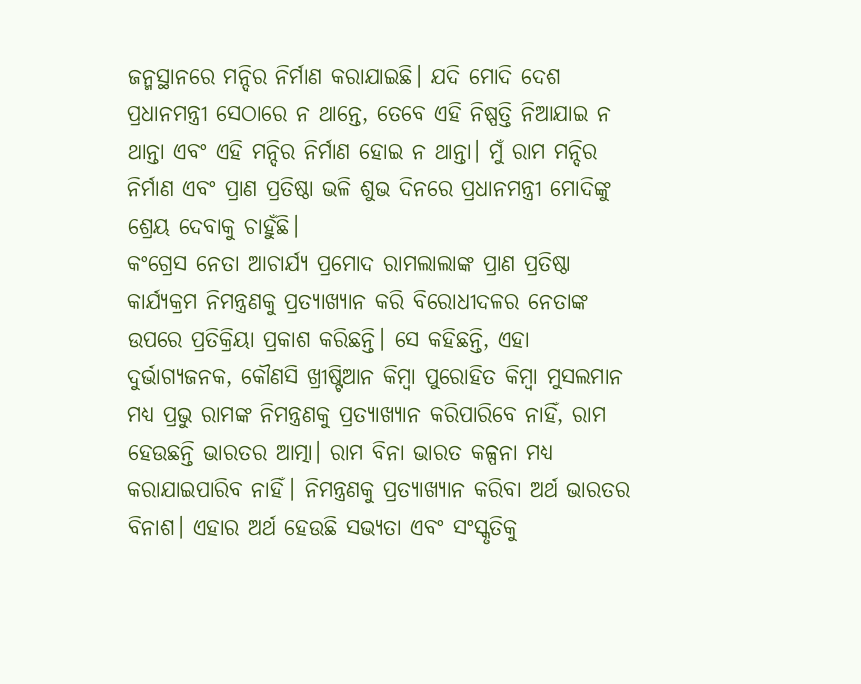ଜନ୍ମସ୍ଥାନରେ ମନ୍ଦିର ନିର୍ମାଣ କରାଯାଇଛି। ଯଦି ମୋଦି ଦେଶ ପ୍ରଧାନମନ୍ତ୍ରୀ ସେଠାରେ ନ ଥାନ୍ତେ, ତେବେ ଏହି ନିଷ୍ପତ୍ତି ନିଆଯାଇ ନ ଥାନ୍ତା ଏବଂ ଏହି ମନ୍ଦିର ନିର୍ମାଣ ହୋଇ ନ ଥାନ୍ତା। ମୁଁ ରାମ ମନ୍ଦିର ନିର୍ମାଣ ଏବଂ ପ୍ରାଣ ପ୍ରତିଷ୍ଠା ଭଳି ଶୁଭ ଦିନରେ ପ୍ରଧାନମନ୍ତ୍ରୀ ମୋଦିଙ୍କୁ ଶ୍ରେୟ ଦେବାକୁ ଚାହୁଁଛି।
କଂଗ୍ରେସ ନେତା ଆଚାର୍ଯ୍ୟ ପ୍ରମୋଦ ରାମଲାଲାଙ୍କ ପ୍ରାଣ ପ୍ରତିଷ୍ଠା କାର୍ଯ୍ୟକ୍ରମ ନିମନ୍ତ୍ରଣକୁ ପ୍ରତ୍ୟାଖ୍ୟାନ କରି ବିରୋଧୀଦଳର ନେତାଙ୍କ ଉପରେ ପ୍ରତିକ୍ରିୟା ପ୍ରକାଶ କରିଛନ୍ତି। ସେ କହିଛନ୍ତି, ଏହା ଦୁର୍ଭାଗ୍ୟଜନକ, କୌଣସି ଖ୍ରୀଷ୍ଟିଆନ କିମ୍ବା ପୁରୋହିତ କିମ୍ବା ମୁସଲମାନ ମଧ୍ୟ ପ୍ରଭୁ ରାମଙ୍କ ନିମନ୍ତ୍ରଣକୁ ପ୍ରତ୍ୟାଖ୍ୟାନ କରିପାରିବେ ନାହିଁ, ରାମ ହେଉଛନ୍ତି ଭାରତର ଆତ୍ମା। ରାମ ବିନା ଭାରତ କଳ୍ପନା ମଧ୍ୟ କରାଯାଇପାରିବ ନାହିଁ। ନିମନ୍ତ୍ରଣକୁ ପ୍ରତ୍ୟାଖ୍ୟାନ କରିବା ଅର୍ଥ ଭାରତର ବିନାଶ। ଏହାର ଅର୍ଥ ହେଉଛି ସଭ୍ୟତା ଏବଂ ସଂସ୍କୃତିକୁ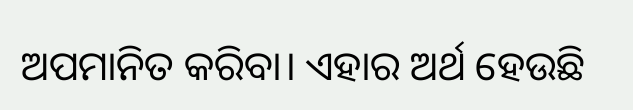ଅପମାନିତ କରିବା। ଏହାର ଅର୍ଥ ହେଉଛି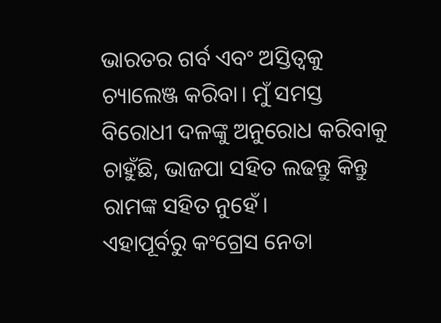ଭାରତର ଗର୍ବ ଏବଂ ଅସ୍ତିତ୍ୱକୁ ଚ୍ୟାଲେଞ୍ଜ କରିବା। ମୁଁ ସମସ୍ତ ବିରୋଧୀ ଦଳଙ୍କୁ ଅନୁରୋଧ କରିବାକୁ ଚାହୁଁଛି, ଭାଜପା ସହିତ ଲଢନ୍ତୁ କିନ୍ତୁ ରାମଙ୍କ ସହିତ ନୁହେଁ।
ଏହାପୂର୍ବରୁ କଂଗ୍ରେସ ନେତା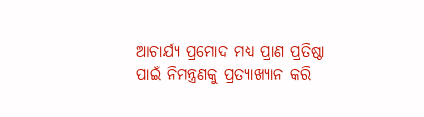ଆଚାର୍ଯ୍ୟ ପ୍ରମୋଦ ମଧ୍ୟ ପ୍ରାଣ ପ୍ରତିଷ୍ଠା ପାଇଁ ନିମନ୍ତ୍ରଣକୁ ପ୍ରତ୍ୟାଖ୍ୟାନ କରି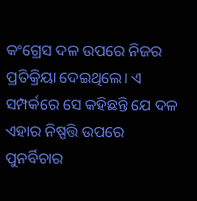କଂଗ୍ରେସ ଦଳ ଉପରେ ନିଜର ପ୍ରତିକ୍ରିୟା ଦେଇଥିଲେ। ଏ ସମ୍ପର୍କରେ ସେ କହିଛନ୍ତି ଯେ ଦଳ ଏହାର ନିଷ୍ପତ୍ତି ଉପରେ ପୁନର୍ବିଚାର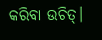କରିବା ଉଚିତ୍‌।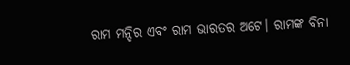ରାମ ମନ୍ଦିର ଏବଂ ରାମ ଭାରତର ଅଟେ। ରାମଙ୍କ ବିନା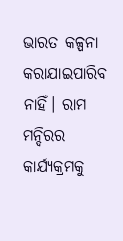ଭାରତ କଳ୍ପନା କରାଯାଇପାରିବ ନାହିଁ। ରାମ ମନ୍ଦିରର କାର୍ଯ୍ୟକ୍ରମକୁ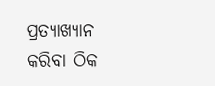ପ୍ରତ୍ୟାଖ୍ୟାନ କରିବା ଠିକ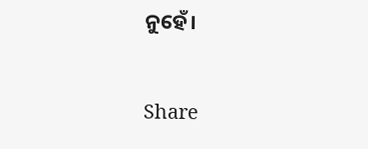ନୁହେଁ।

Share